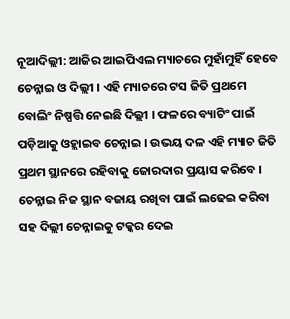ନୂଆଦିଲ୍ଲୀ: ଆଜିର ଆଇପିଏଲ ମ୍ୟାଚରେ ମୁହାଁମୁହିଁ ହେବେ ଚେନ୍ନାଇ ଓ ଦିଲ୍ଲୀ । ଏହି ମ୍ୟାଚରେ ଟସ ଜିତି ପ୍ରଥମେ ବୋଲିଂ ନିଷ୍ପତ୍ତି ନେଇଛି ଦିଲ୍ଲୀ । ଫଳରେ ବ୍ୟାଟିଂ ପାଇଁ ପଡ଼ିଆକୁ ଓହ୍ଲାଇବ ଚେନ୍ନାଇ । ଉଭୟ ଦଳ ଏହି ମ୍ୟାଚ ଜିତି ପ୍ରଥମ ସ୍ଥାନରେ ରହିବାକୁ ଜୋରଦାର ପ୍ରୟାସ କରିବେ । ଚେନ୍ନାଇ ନିଜ ସ୍ଥାନ ବଜାୟ ରଖିବା ପାଇଁ ଲଢେଇ କରିବା ସହ ଦିଲ୍ଲୀ ଚେନ୍ନାଇକୁ ଟକ୍କର ଦେଇ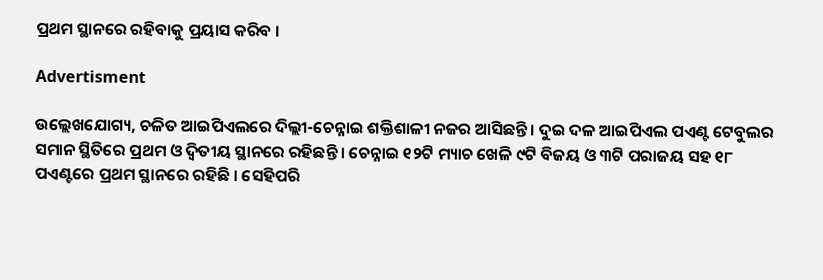ପ୍ରଥମ ସ୍ଥାନରେ ରହିବାକୁ ପ୍ରୟାସ କରିବ ।

Advertisment

ଉଲ୍ଲେଖଯୋଗ୍ୟ, ଚଳିତ ଆଇପିଏଲରେ ଦିଲ୍ଲୀ-ଚେନ୍ନାଇ ଶକ୍ତିଶାଳୀ ନଜର ଆସିଛନ୍ତି । ଦୁଇ ଦଳ ଆଇପିଏଲ ପଏଣ୍ଟ ଟେବୁଲର ସମାନ ସ୍ଥିତିରେ ପ୍ରଥମ ଓ ଦ୍ୱିତୀୟ ସ୍ଥାନରେ ରହିଛନ୍ତି । ଚେନ୍ନାଇ ୧୨ଟି ମ୍ୟାଚ ଖେଳି ୯ଟି ବିଜୟ ଓ ୩ଟି ପରାଜୟ ସହ ୧୮ ପଏଣ୍ଟରେ ପ୍ରଥମ ସ୍ଥାନରେ ରହିଛି । ସେହିପରି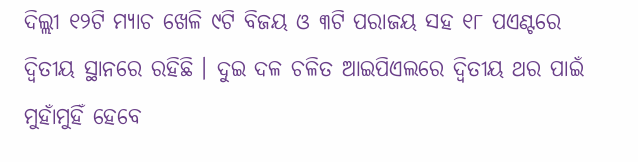ଦିଲ୍ଲୀ ୧୨ଟି ମ୍ୟାଚ ଖେଳି ୯ଟି ବିଜୟ ଓ ୩ଟି ପରାଜୟ ସହ ୧୮ ପଏଣ୍ଟରେ ଦ୍ୱିତୀୟ ସ୍ଥାନରେ ରହିଛି । ଦୁଇ ଦଳ ଚଳିତ ଆଇପିଏଲରେ ଦ୍ୱିତୀୟ ଥର ପାଇଁ ମୁହାଁମୁହିଁ ହେବେ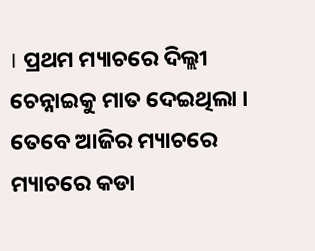। ପ୍ରଥମ ମ୍ୟାଚରେ ଦିଲ୍ଲୀ ଚେନ୍ନାଇକୁ ମାତ ଦେଇଥିଲା । ତେବେ ଆଜିର ମ୍ୟାଚରେ ମ୍ୟାଚରେ କଡା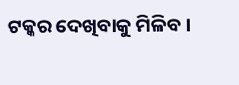ଟକ୍କର ଦେଖିବାକୁ ମିଳିବ ।